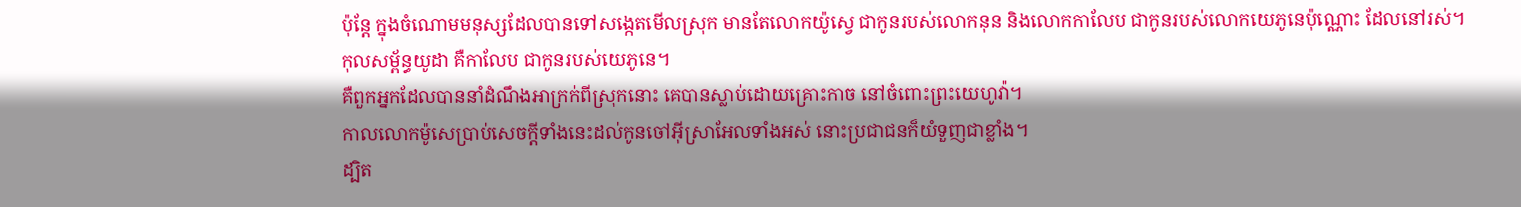ប៉ុន្ដែ ក្នុងចំណោមមនុស្សដែលបានទៅសង្កេតមើលស្រុក មានតែលោកយ៉ូស្វេ ជាកូនរបស់លោកនុន និងលោកកាលែប ជាកូនរបស់លោកយេភូនេប៉ុណ្ណោះ ដែលនៅរស់។
កុលសម្ព័ន្ធយូដា គឺកាលែប ជាកូនរបស់យេភូនេ។
គឺពួកអ្នកដែលបាននាំដំណឹងអាក្រក់ពីស្រុកនោះ គេបានស្លាប់ដោយគ្រោះកាច នៅចំពោះព្រះយេហូវ៉ា។
កាលលោកម៉ូសេប្រាប់សេចក្ដីទាំងនេះដល់កូនចៅអ៊ីស្រាអែលទាំងអស់ នោះប្រជាជនក៏យំទួញជាខ្លាំង។
ដ្បិត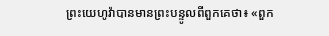ព្រះយេហូវ៉ាបានមានព្រះបន្ទូលពីពួកគេថា៖ «ពួក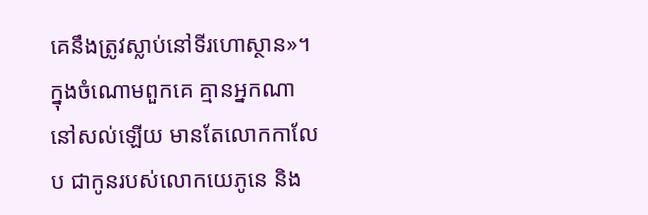គេនឹងត្រូវស្លាប់នៅទីរហោស្ថាន»។ ក្នុងចំណោមពួកគេ គ្មានអ្នកណានៅសល់ឡើយ មានតែលោកកាលែប ជាកូនរបស់លោកយេភូនេ និង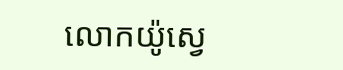លោកយ៉ូស្វេ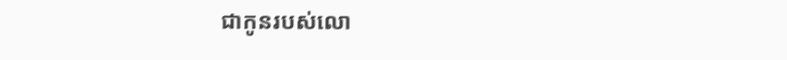ជាកូនរបស់លោ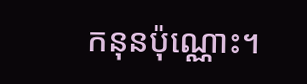កនុនប៉ុណ្ណោះ។